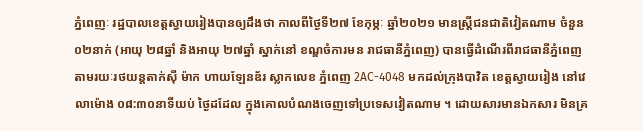ភ្នំពេញៈ រដ្ឋបាលខេត្តស្វាយរៀងបានឲ្យដឹងថា កាលពីថ្ងៃទី២៧ ខែកុម្ភៈ ឆ្នាំ២០២១ មានស្ត្រីជនជាតិវៀតណាម ចំនួន ០២នាក់ (អាយុ ២៨ឆ្នាំ និងអាយុ ២៧ឆ្នាំ ស្នាក់នៅ ខណ្ឌចំការមន រាជធានីភ្នំពេញ) បានធ្វើដំណើរពីរាជធានីភ្នំពេញ តាមរយៈរថយន្តតាក់ស៊ី ម៉ាក ហាយឡែនឌ័រ ស្លាកលេខ ភ្នំពេញ 2AC-4048 មកដល់ក្រុងបាវិត ខេត្តស្វាយរៀង នៅវេលាម៉ោង ០៨:៣០នាទីយប់ ថ្ងៃដដែល ក្នុងគោលបំណងចេញទៅប្រទេសវៀតណាម ។ ដោយសារមានឯកសារ មិនគ្រ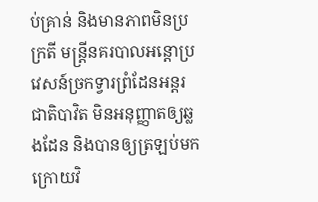ប់គ្រាន់ និងមានភាពមិនប្រក្រតី មន្ត្រីនគរបាលអន្តោប្រវេសន៍ច្រកទ្វារព្រំដែនអន្តរជាតិបាវិត មិនអនុញ្ញាតឲ្យឆ្លងដែន និងបានឲ្យត្រឡប់មកក្រោយវិ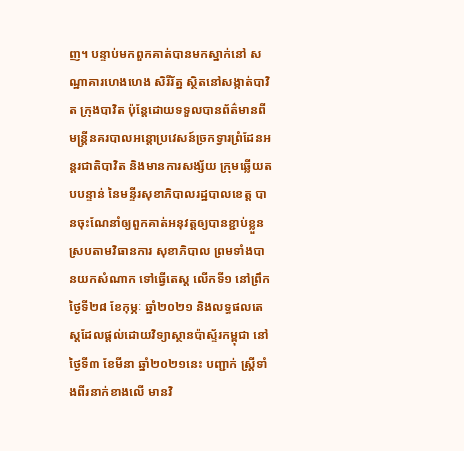ញ។ បន្ទាប់មកពួកគាត់បានមកស្នាក់នៅ សណ្ឋាគារហេងហេង សិរីរ័ត្ន ស្ថិតនៅសង្កាត់បាវិត ក្រុងបាវិត ប៉ុន្តែដោយទទួលបានព័ត៌មានពី មន្ត្រីនគរបាលអន្តោប្រវេសន៍ច្រកទ្វារព្រំដែនអន្តរជាតិបាវិត និងមានការសង្ស័យ ក្រុមឆ្លើយតបបន្ទាន់ នៃមន្ទីរសុខាភិបាលរដ្ឋបាលខេត្ត បានចុះណែនាំឲ្យពួកគាត់អនុវត្តឲ្យបានខ្ជាប់ខ្លួនស្របតាមវិធានការ សុខាភិបាល ព្រមទាំងបានយកសំណាក ទៅធ្វើតេស្ត លើកទី១ នៅព្រឹកថ្ងៃទី២៨ ខែកុម្ភៈ ឆ្នាំ២០២១ និងលទ្ធផលតេស្តដែលផ្តល់ដោយវិទ្យាស្ថានប៉ាស្ទ័រកម្ពុជា នៅថ្ងៃទី៣ ខែមីនា ឆ្នាំ២០២១នេះ បញ្ជាក់ ស្ត្រីទាំងពីរនាក់ខាងលើ មានវិ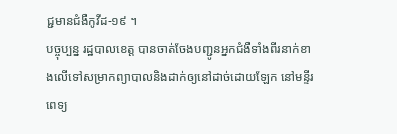ជ្ជមានជំងឺកូវីដ-១៩ ។
បច្ចុប្បន្ន រដ្ឋបាលខេត្ត បានចាត់ចែងបញ្ជូនអ្នកជំងឺទាំងពីរនាក់ខាងលើទៅសម្រាកព្យាបាលនិងដាក់ឲ្យនៅដាច់ដោយឡែក នៅមន្ទីរពេទ្យ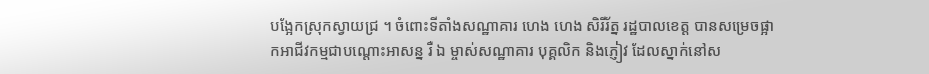បង្អែកស្រុកស្វាយជ្រ ។ ចំពោះទីតាំងសណ្ឋាគារ ហេង ហេង សិរីរ័ត្ន រដ្ឋបាលខេត្ត បានសម្រេចផ្អាកអាជីវកម្មជាបណ្តោះអាសន្ន រឺ ឯ ម្ចាស់សណ្ឋាគារ បុគ្គលិក និងភ្ញៀវ ដែលស្នាក់នៅស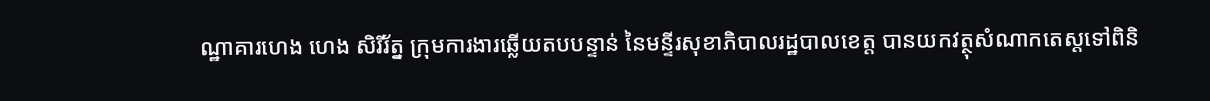ណ្ឋាគារហេង ហេង សិរីរ័ត្ន ក្រុមការងារឆ្លើយតបបន្ទាន់ នៃមន្ទីរសុខាភិបាលរដ្ឋបាលខេត្ត បានយកវត្ថុសំណាកតេស្តទៅពិនិ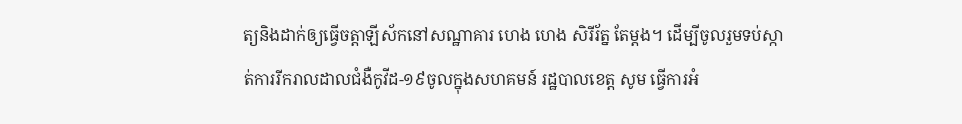ត្យនិងដាក់ឲ្យធ្វើចត្តាឡីស័កនៅសណ្ឋាគារ ហេង ហេង សិរីរ័ត្ន តែម្តង។ ដើម្បីចូលរួមទប់ស្កាត់ការរីករាលដាលជំងឺកូវីដ-១៩ចូលក្នុងសហគមន៍ រដ្ឋបាលខេត្ត សូម ធ្វើការអំ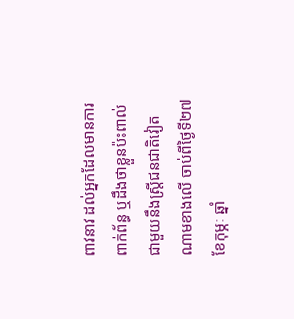ពាវនាវ ដល់អ្នកដែលមានការពាក់ព័ន្ធ ឬដឹងថាខ្លួនប៉ះពាល់ជាមួយនឹងស្ត្រីជនជាតិវៀតណាមខាងលើ ចាប់ពីថ្ងៃទី២៧ ខែកុម្ភៈ ឆ្នាំ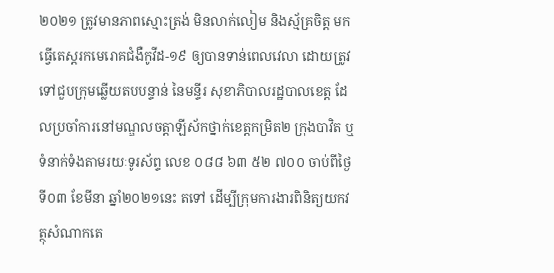២០២១ ត្រូវមានភាពស្មោះត្រង់ មិនលាក់លៀម និងស្ម័គ្រចិត្ត មកធ្វើតេស្តរកមេរោគជំងឺកូវីដ-១៩ ឲ្យបានទាន់ពេលវេលា ដោយត្រូវទៅជួបក្រុមឆ្លើយតបបន្ទាន់ នៃមន្ទីរ សុខាភិបាលរដ្ឋបាលខេត្ត ដែលប្រចាំការនៅមណ្ឌលចត្តាឡីស័កថ្នាក់ខេត្តកម្រិត២ ក្រុងបាវិត ឬ ទំនាក់ទំងតាមរយៈទូរស័ព្ទ លេខ ០៨៨ ៦៣ ៥២ ៧០០ ចាប់ពីថ្ងៃទី០៣ ខែមីនា ឆ្នាំ២០២១នេះ តទៅ ដើម្បីក្រុមការងារពិនិត្យយកវត្ថុសំណាកតេ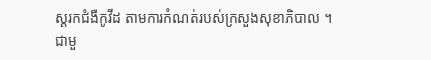ស្ដរកជំងឺកូវីដ តាមការកំណត់របស់ក្រសួងសុខាភិបាល ។
ជាមួ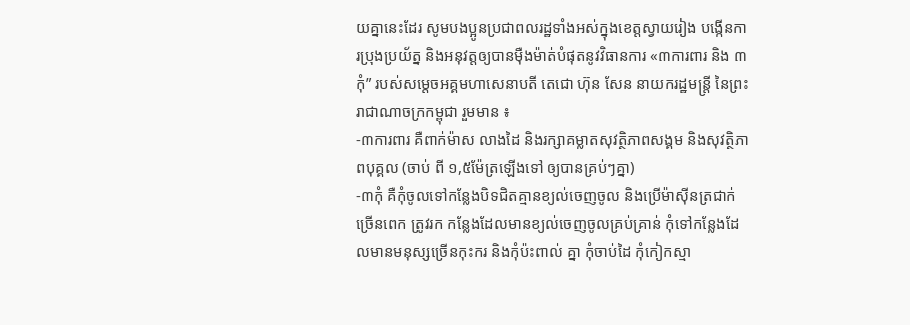យគ្នានេះដែរ សូមបងប្អូនប្រជាពលរដ្ឋទាំងអស់ក្នុងខេត្តស្វាយរៀង បង្កើនការប្រុងប្រយ័ត្ន និងអនុវត្តឲ្យបានម៉ឺងម៉ាត់បំផុតនូវវិធានការ «៣ការពារ និង ៣កុំ” របស់សម្តេចអគ្គមហាសេនាបតី តេជោ ហ៊ុន សែន នាយករដ្ឋមន្ត្រី នៃព្រះរាជាណាចក្រកម្ពុជា រួមមាន ៖
-៣ការពារ គឺពាក់ម៉ាស លាងដៃ និងរក្សាគម្លាតសុវត្ថិភាពសង្គម និងសុវត្ថិភាពបុគ្គល (ចាប់ ពី ១,៥ម៉ែត្រឡើងទៅ ឲ្យបានគ្រប់ៗគ្នា)
-៣កុំ គឺកុំចូលទៅកន្លែងបិទជិតគ្មានខ្យល់ចេញចូល និងប្រើម៉ាស៊ីនត្រជាក់ច្រើនពេក ត្រូវរក កន្លែងដែលមានខ្យល់ចេញចូលគ្រប់គ្រាន់ កុំទៅកន្លែងដែលមានមនុស្សច្រើនកុះករ និងកុំប៉ះពាល់ គ្នា កុំចាប់ដៃ កុំកៀកស្មា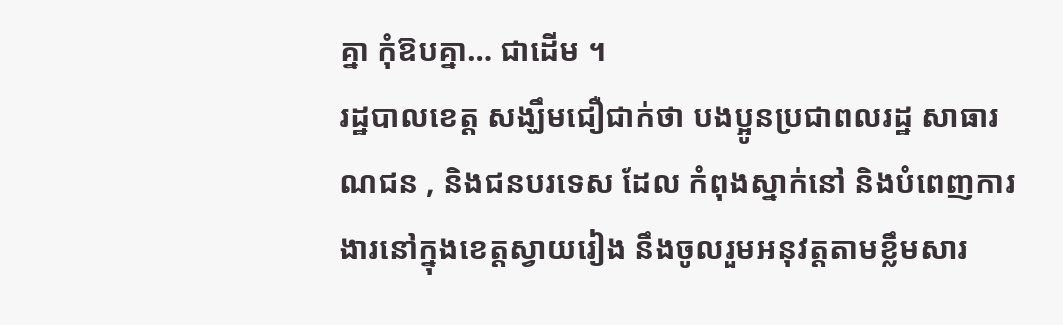គ្នា កុំឱបគ្នា… ជាដើម ។
រដ្ឋបាលខេត្ត សង្ឃឹមជឿជាក់ថា បងប្អូនប្រជាពលរដ្ឋ សាធារណជន , និងជនបរទេស ដែល កំពុងស្នាក់នៅ និងបំពេញការងារនៅក្នុងខេត្តស្វាយរៀង នឹងចូលរួមអនុវត្តតាមខ្លឹមសារ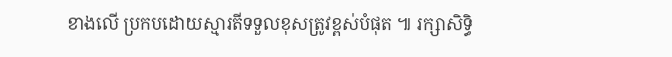ខាងលើ ប្រកបដោយស្មារតីទទួលខុសត្រូវខ្ពស់បំផុត ៕ រក្សាសិទ្ធិ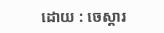ដោយ : ចេស្តារ